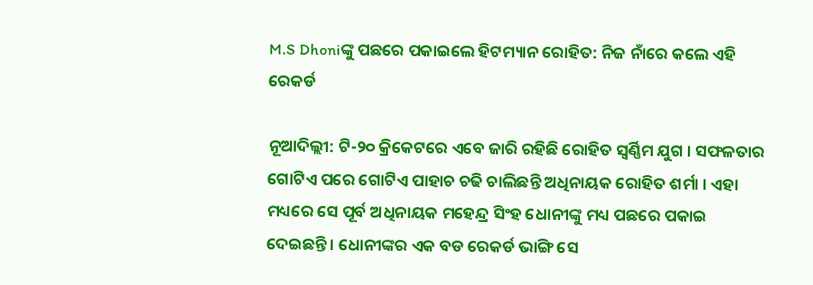M.S Dhoniଙ୍କୁ ପଛରେ ପକାଇଲେ ହିଟମ୍ୟାନ ରୋହିତ: ନିଜ ନାଁରେ କଲେ ଏହି ରେକର୍ଡ

ନୂଆଦିଲ୍ଲୀ: ଟି-୨୦ କ୍ରିକେଟରେ ଏବେ ଜାରି ରହିଛି ରୋହିତ ସ୍ୱର୍ଣ୍ଣିମ ଯୁଗ । ସଫଳତାର ଗୋଟିଏ ପରେ ଗୋଟିଏ ପାହାଚ ଚଢି ଚାଲିଛନ୍ତି ଅଧିନାୟକ ରୋହିତ ଶର୍ମା । ଏହା ମଧ୍ୟରେ ସେ ପୂର୍ବ ଅଧିନାୟକ ମହେନ୍ଦ୍ର ସିଂହ ଧୋନୀଙ୍କୁ ମଧ୍ୟ ପଛରେ ପକାଇ ଦେଇଛନ୍ତି । ଧୋନୀଙ୍କର ଏକ ବଡ ରେକର୍ଡ ଭାଙ୍ଗି ସେ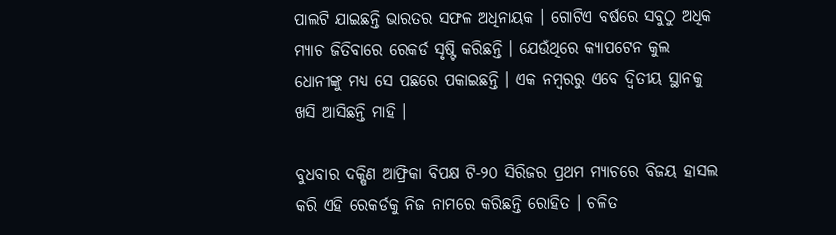ପାଲଟି ଯାଇଛନ୍ତି ଭାରତର ସଫଳ ଅଧିନାୟକ । ଗୋଟିଏ ବର୍ଷରେ ସବୁଠୁ ଅଧିକ ମ୍ୟାଚ ଜିତିବାରେ ରେକର୍ଡ ସୃଷ୍ଟି କରିଛନ୍ତି । ଯେଉଁଥିରେ କ୍ୟାପଟେନ କୁଲ ଧୋନୀଙ୍କୁ ମଧ୍ୟ ସେ ପଛରେ ପକାଇଛନ୍ତି । ଏକ ନମ୍ବରରୁ ଏବେ ଦ୍ୱିତୀୟ ସ୍ଥାନକୁ ଖସି ଆସିଛନ୍ତି ମାହି ।

ବୁଧବାର ଦକ୍ଷିଣ ଆଫ୍ରିକା ବିପକ୍ଷ ଟି-୨୦ ସିରିଜର ପ୍ରଥମ ମ୍ୟାଚରେ ବିଜୟ ହାସଲ କରି ଏହି ରେକର୍ଡକୁ ନିଜ ନାମରେ କରିଛନ୍ତି ରୋହିତ । ଚଳିତ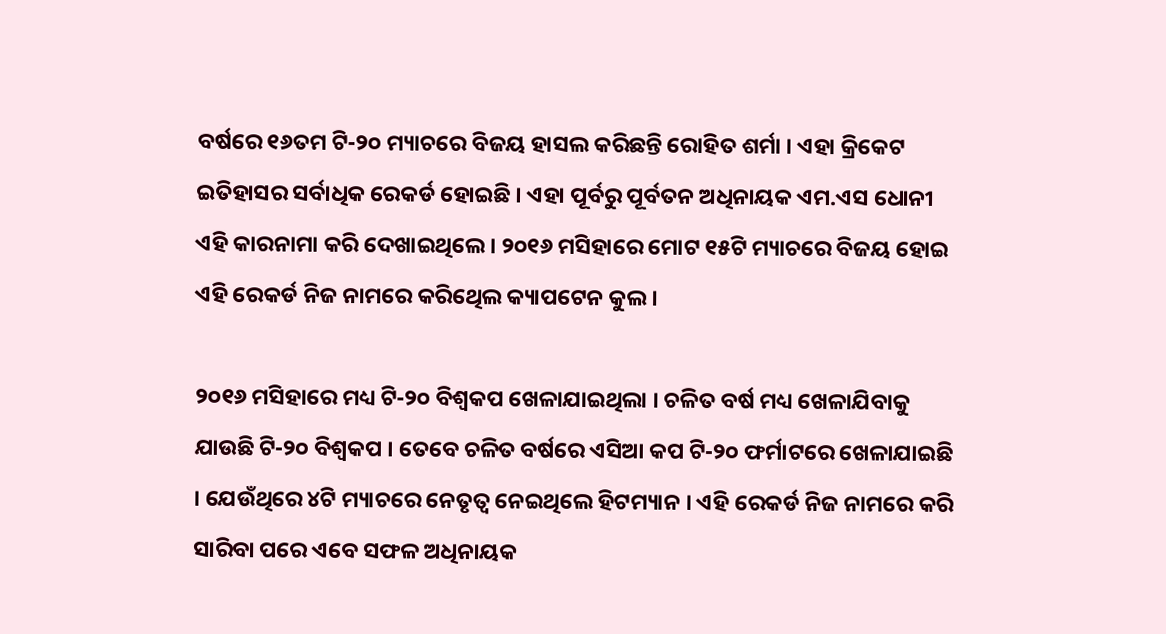ବର୍ଷରେ ୧୬ତମ ଟି-୨୦ ମ୍ୟାଚରେ ବିଜୟ ହାସଲ କରିଛନ୍ତି ରୋହିତ ଶର୍ମା । ଏହା କ୍ରିକେଟ ଇତିହାସର ସର୍ବାଧିକ ରେକର୍ଡ ହୋଇଛି । ଏହା ପୂର୍ବରୁ ପୂର୍ବତନ ଅଧିନାୟକ ଏମ.ଏସ ଧୋନୀ ଏହି କାରନାମା କରି ଦେଖାଇଥିଲେ । ୨୦୧୬ ମସିହାରେ ମୋଟ ୧୫ଟି ମ୍ୟାଚରେ ବିଜୟ ହୋଇ ଏହି ରେକର୍ଡ ନିଜ ନାମରେ କରିଥେିଲ କ୍ୟାପଟେନ କୁଲ ।

୨୦୧୬ ମସିହାରେ ମଧ୍ୟ ଟି-୨୦ ବିଶ୍ୱକପ ଖେଳାଯାଇଥିଲା । ଚଳିତ ବର୍ଷ ମଧ୍ୟ ଖେଳାଯିବାକୁ ଯାଉଛି ଟି-୨୦ ବିଶ୍ୱକପ । ତେବେ ଚଳିତ ବର୍ଷରେ ଏସିଆ କପ ଟି-୨୦ ଫର୍ମାଟରେ ଖେଳାଯାଇଛି । ଯେଉଁଥିରେ ୪ଟି ମ୍ୟାଚରେ ନେତୃତ୍ୱ ନେଇଥିଲେ ହିଟମ୍ୟାନ । ଏହି ରେକର୍ଡ ନିଜ ନାମରେ କରି ସାରିବା ପରେ ଏବେ ସଫଳ ଅଧିନାୟକ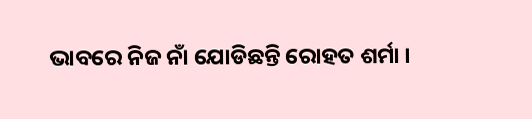ଭାବରେ ନିଜ ନାଁ ଯୋଡିଛନ୍ତି ରୋହତ ଶର୍ମା ।